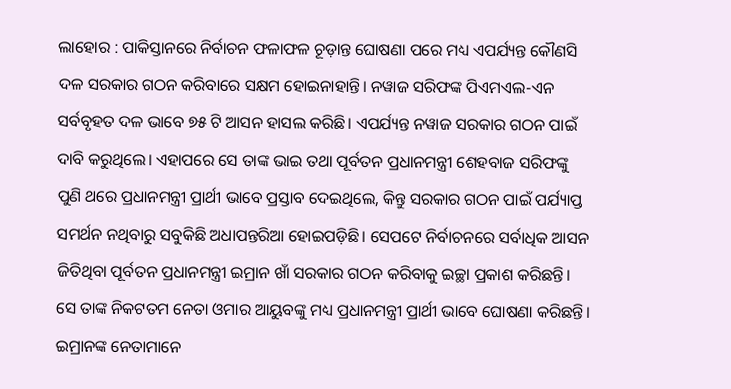ଲାହୋର : ପାକିସ୍ତାନରେ ନିର୍ବାଚନ ଫଳାଫଳ ଚୂଡ଼ାନ୍ତ ଘୋଷଣା ପରେ ମଧ୍ୟ ଏପର୍ଯ୍ୟନ୍ତ କୌଣସି ଦଳ ସରକାର ଗଠନ କରିବାରେ ସକ୍ଷମ ହୋଇନାହାନ୍ତି। ନୱାଜ ସରିଫଙ୍କ ପିଏମଏଲ-ଏନ ସର୍ବବୃହତ ଦଳ ଭାବେ ୭୫ ଟି ଆସନ ହାସଲ କରିଛି। ଏପର୍ଯ୍ୟନ୍ତ ନୱାଜ ସରକାର ଗଠନ ପାଇଁ ଦାବି କରୁଥିଲେ। ଏହାପରେ ସେ ତାଙ୍କ ଭାଇ ତଥା ପୂର୍ବତନ ପ୍ରଧାନମନ୍ତ୍ରୀ ଶେହବାଜ ସରିଫଙ୍କୁ ପୁଣି ଥରେ ପ୍ରଧାନମନ୍ତ୍ରୀ ପ୍ରାର୍ଥୀ ଭାବେ ପ୍ରସ୍ତାବ ଦେଇଥିଲେ, କିନ୍ତୁ ସରକାର ଗଠନ ପାଇଁ ପର୍ଯ୍ୟାପ୍ତ ସମର୍ଥନ ନଥିବାରୁ ସବୁକିଛି ଅଧାପନ୍ତରିଆ ହୋଇପଡ଼ିଛି। ସେପଟେ ନିର୍ବାଚନରେ ସର୍ବାଧିକ ଆସନ ଜିତିଥିବା ପୂର୍ବତନ ପ୍ରଧାନମନ୍ତ୍ରୀ ଇମ୍ରାନ ଖାଁ ସରକାର ଗଠନ କରିବାକୁ ଇଚ୍ଛା ପ୍ରକାଶ କରିଛନ୍ତି। ସେ ତାଙ୍କ ନିକଟତମ ନେତା ଓମାର ଆୟୁବଙ୍କୁ ମଧ୍ୟ ପ୍ରଧାନମନ୍ତ୍ରୀ ପ୍ରାର୍ଥୀ ଭାବେ ଘୋଷଣା କରିଛନ୍ତି। ଇମ୍ରାନଙ୍କ ନେତାମାନେ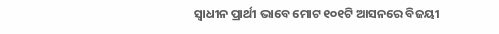ସ୍ୱାଧୀନ ପ୍ରାର୍ଥୀ ଭାବେ ମୋଟ ୧୦୧ଟି ଆସନରେ ବିଜୟୀ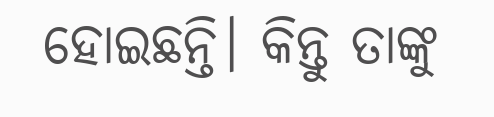ହୋଇଛନ୍ତି। କିନ୍ତୁ ତାଙ୍କୁ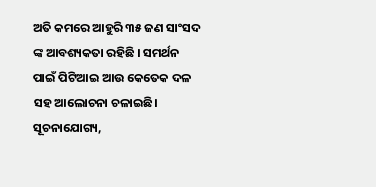ଅତି କମରେ ଆହୁରି ୩୫ ଜଣ ସାଂସଦ ଙ୍କ ଆବଶ୍ୟକତା ରହିଛି । ସମର୍ଥନ ପାଇଁ ପିଟିଆଇ ଆଉ କେତେକ ଦଳ ସହ ଆଲୋଚନା ଚଳାଇଛି। ସୂଚନାଯୋଗ୍ୟ,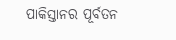ପାକିସ୍ତାନର ପୂର୍ବତନ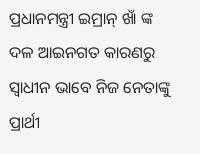ପ୍ରଧାନମନ୍ତ୍ରୀ ଇମ୍ରାନ୍ ଖାଁ ଙ୍କ ଦଳ ଆଇନଗତ କାରଣରୁ ସ୍ୱାଧୀନ ଭାବେ ନିଜ ନେତାଙ୍କୁ ପ୍ରାର୍ଥୀ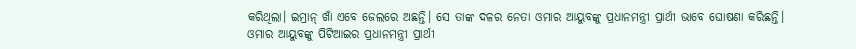କରିଥିଲା। ଇମ୍ରାନ୍ ଖାଁ ଏବେ ଜେଲରେ ଅଛନ୍ତି। ସେ ତାଙ୍କ ଦଳର ନେତା ଓମାର ଆୟୁବଙ୍କୁ ପ୍ରଧାନମନ୍ତ୍ରୀ ପ୍ରାର୍ଥୀ ଭାବେ ଘୋଷଣା କରିଛନ୍ତି।
ଓମାର ଆୟୁବଙ୍କୁ ପିଟିଆଇର ପ୍ରଧାନମନ୍ତ୍ରୀ ପ୍ରାର୍ଥୀ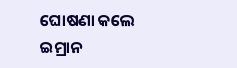ଘୋଷଣା କଲେ ଇମ୍ରାନ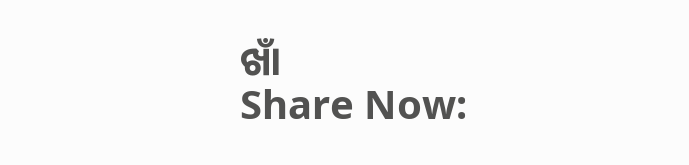ଖାଁ
Share Now: